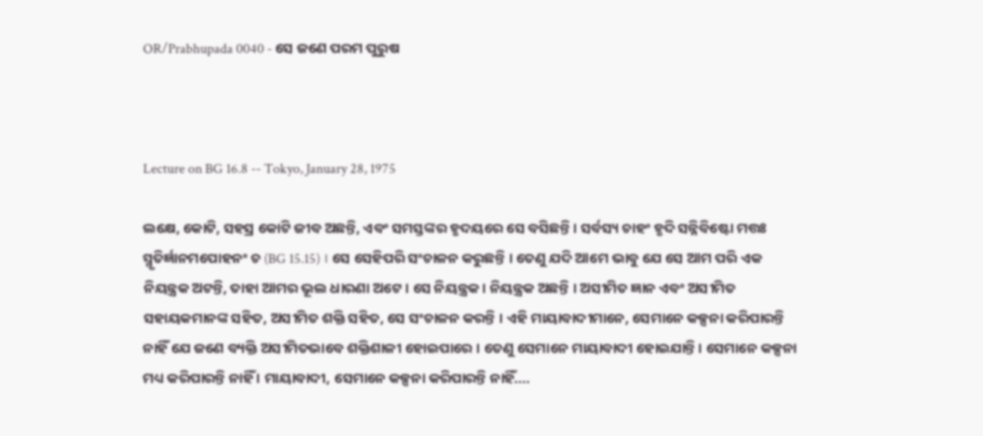OR/Prabhupada 0040 - ସେ ଜଣେ ପରମ ପୁରୁଷ



Lecture on BG 16.8 -- Tokyo, January 28, 1975

ଲକ୍ଷେ, କୋଟି, ସହସ୍ର କୋଟି ଜୀବ ଅଛନ୍ତି, ଏବଂ ସମସ୍ତଙ୍କର ହୃଦୟରେ ସେ ବସିଛନ୍ତି । ସର୍ବସ୍ୟ ଚାହଂ ହୃଦି ସନ୍ନିବିଷ୍ଟୋ ମତ୍ତଃ ସ୍ମୃତିର୍ଜ୍ଞାନମପୋହନଂ ଚ (BG 15.15) । ସେ ସେହିପରି ସଂଚାଳନ କରୁଛନ୍ତି । ତେଣୁ ଯଦି ଆମେ ଭାବୁ ଯେ ସେ ଆମ ପରି ଏକ ନିୟନ୍ତ୍ରକ ଅଟନ୍ତି, ତାହା ଆମର ଭୂଲ ଧାରଣା ଅଟେ । ସେ ନିୟନ୍ତ୍ରକ । ନିୟନ୍ତ୍ରକ ଅଛନ୍ତି । ଅସୀମିତ ଜ୍ଞାନ ଏବଂ ଅସୀମିତ ସହାୟକମାନଙ୍କ ସହିତ, ଅସୀମିତ ଶକ୍ତି ସହିତ, ସେ ସଂଚାଳନ କରନ୍ତି । ଏହି ମାୟାବାଦୀମାନେ, ସେମାନେ କଳ୍ପନା କରିପାରନ୍ତି ନାହିଁ ଯେ ଜଣେ ବ୍ୟକ୍ତି ଅସୀମିତଭାବେ ଶକ୍ତିଶାଳୀ ହୋଇପାରେ । ତେଣୁ ସେମାନେ ମାୟାବାଦୀ ହୋଇଯାନ୍ତି। ସେମାନେ କଳ୍ପନା ମଧ୍ୟ କରିପାରନ୍ତି ନାହିଁ । ମାୟାବାଦୀ, ସେମାନେ କଳ୍ପନା କରିପାରନ୍ତି ନାହିଁ....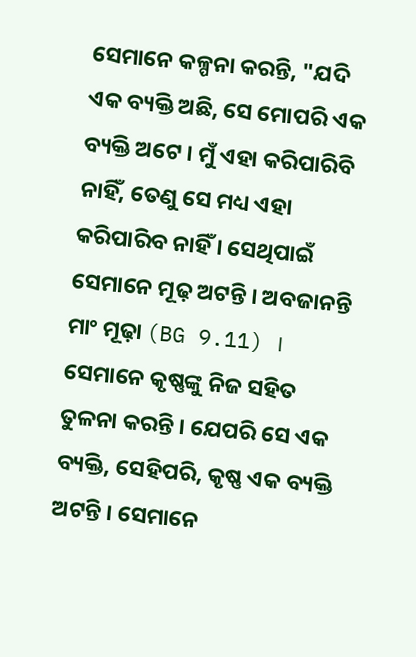ସେମାନେ କଳ୍ପନା କରନ୍ତି, "ଯଦି ଏକ ବ୍ୟକ୍ତି ଅଛି, ସେ ମୋପରି ଏକ ବ୍ୟକ୍ତି ଅଟେ । ମୁଁ ଏହା କରିପାରିବି ନାହିଁ, ତେଣୁ ସେ ମଧ୍ୟ ଏହା କରିପାରିବ ନାହିଁ । ସେଥିପାଇଁ ସେମାନେ ମୂଢ଼ ଅଟନ୍ତି । ଅବଜାନନ୍ତି ମାଂ ମୂଢ଼ା (BG 9.11) । ସେମାନେ କୃଷ୍ଣଙ୍କୁ ନିଜ ସହିତ ତୁଳନା କରନ୍ତି । ଯେପରି ସେ ଏକ ବ୍ୟକ୍ତି, ସେହିପରି, କୃଷ୍ଣ ଏକ ବ୍ୟକ୍ତି ଅଟନ୍ତି । ସେମାନେ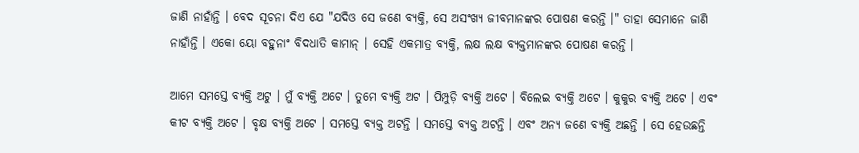ଜାଣି ନାହାଁନ୍ତି । ବେଦ ସୂଚନା ଦିଏ ଯେ "ଯଦିଓ ସେ ଜଣେ ବ୍ୟକ୍ତି, ସେ ଅସଂଖ୍ୟ ଜୀବମାନଙ୍କର ପୋଷଣ କରନ୍ତି ।" ତାହା ସେମାନେ ଜାଣି ନାହାଁନ୍ତି । ଏକୋ ୟୋ ବହୁନାଂ ବିଦଧାତି କାମାନ୍ । ସେହି ଏକମାତ୍ର ବ୍ୟକ୍ତି, ଲକ୍ଷ ଲକ୍ଷ ବ୍ୟକ୍ତମାନଙ୍କର ପୋଷଣ କରନ୍ତି ।

ଆମେ ସମସ୍ତେ ବ୍ୟକ୍ତି ଅଟୁ । ମୁଁ ବ୍ୟକ୍ତି ଅଟେ । ତୁମେ ବ୍ୟକ୍ତି ଅଟ । ପିମ୍ପୁଡ଼ି ବ୍ୟକ୍ତି ଅଟେ । ବିଲେଇ ବ୍ୟକ୍ତି ଅଟେ । କୁକୁର ବ୍ୟକ୍ତି ଅଟେ । ଏବଂ କୀଟ ବ୍ୟକ୍ତି ଅଟେ । ବୃକ୍ଷ ବ୍ୟକ୍ତି ଅଟେ । ସମସ୍ତେ ବ୍ୟକ୍ତ ଅଟନ୍ତି । ସମସ୍ତେ ବ୍ୟକ୍ତ ଅଟନ୍ତି । ଏବଂ ଅନ୍ୟ ଜଣେ ବ୍ୟକ୍ତି ଅଛନ୍ତି । ସେ ହେଉଛନ୍ତି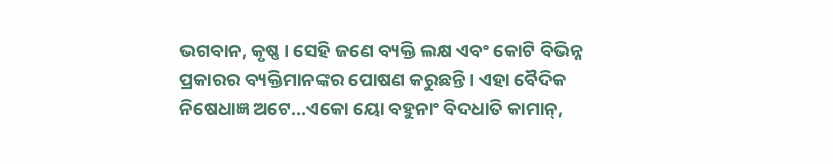ଭଗବାନ, କୃଷ୍ଣ । ସେହି ଜଣେ ବ୍ୟକ୍ତି ଲକ୍ଷ ଏବଂ କୋଟି ବିଭିନ୍ନ ପ୍ରକାରର ବ୍ୟକ୍ତିମାନଙ୍କର ପୋଷଣ କରୁଛନ୍ତି । ଏହା ବୈଦିକ ନିଷେଧାଜ୍ଞ ଅଟେ...ଏକୋ ୟୋ ବହୁନାଂ ବିଦଧାତି କାମାନ୍,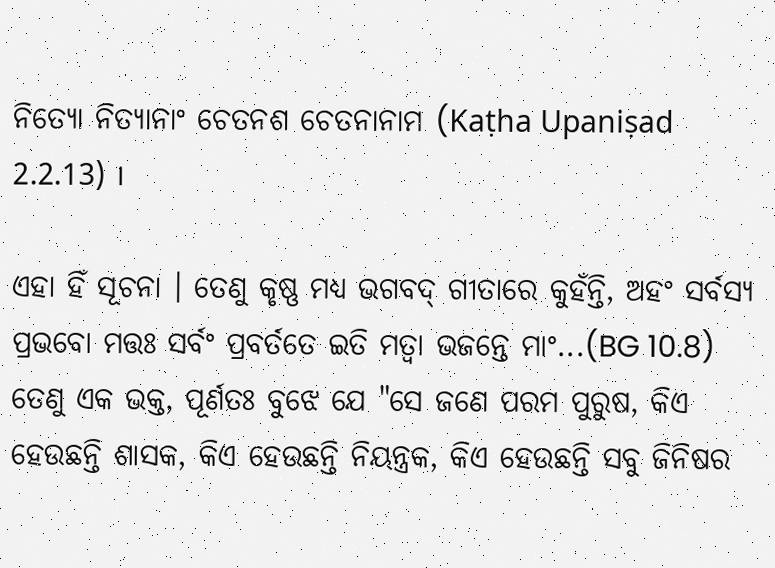ନିତ୍ୟୋ ନିତ୍ୟାନାଂ ଚେତନଶ ଚେତନାନାମ (Kaṭha Upaniṣad 2.2.13) ।

ଏହା ହିଁ ସୂଚନା । ତେଣୁ କୃଷ୍ଣ ମଧ୍ୟ ଭଗବଦ୍ ଗୀତାରେ କୁହଁନ୍ତି, ଅହଂ ସର୍ବସ୍ୟ ପ୍ରଭବୋ ମତ୍ତଃ ସର୍ବଂ ପ୍ରବର୍ତତେ ଇତି ମତ୍ଵା ଭଜନ୍ତେ ମାଂ...(BG 10.8) ତେଣୁ ଏକ ଭକ୍ତ, ପୂର୍ଣତଃ ବୁଝେ ଯେ "ସେ ଜଣେ ପରମ ପୁରୁଷ, କିଏ ହେଉଛନ୍ତି ଶାସକ, କିଏ ହେଉଛନ୍ତି ନିୟନ୍ତ୍ରକ, କିଏ ହେଉଛନ୍ତି ସବୁ ଜିନିଷର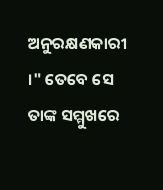ଅନୁରକ୍ଷଣକାରୀ ।" ତେବେ ସେ ତାଙ୍କ ସମ୍ମୁଖରେ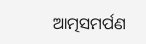ଆତ୍ମସମର୍ପଣ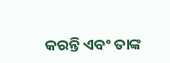କରନ୍ତି ଏବଂ ତାଙ୍କ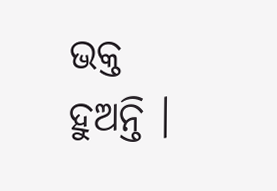ଭକ୍ତ ହୁଅନ୍ତି ।